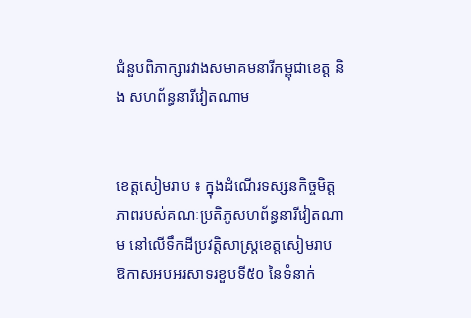ជំនួបពិភាក្សារវាងសមាគមនារីកម្ពុជាខេត្ត និង សហព័ន្ធនារីវៀតណាម


ខេត្តសៀមរាប ៖ ក្នុងដំណើរទស្សនកិច្ចមិត្តភាពរបស់គណៈប្រតិភូសហព័ន្ធនារីវៀតណាម នៅលើទឹកដីប្រវត្តិសាស្ត្រខេត្តសៀមរាប ឱកាសអបអរសាទរខួបទី៥០ នៃទំនាក់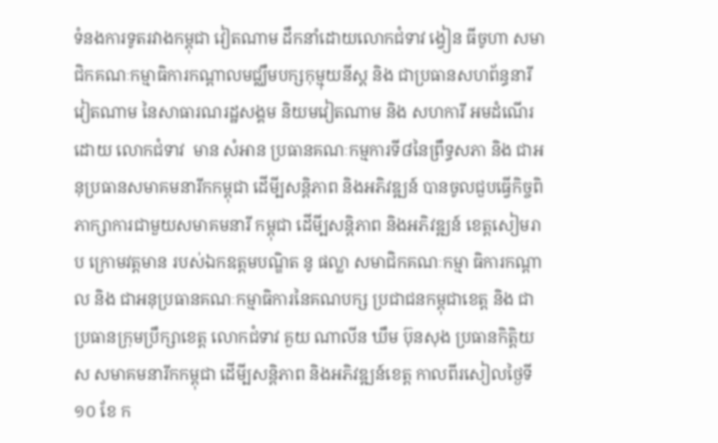ទំនងការទូតរវាងកម្ពុជា វៀតណាម ដឹកនាំដោយលោកជំទាវ ង្វៀន ធីចូហា សមាជិកគណៈកម្មាធិការកណ្តាលមជ្ឈឹមបក្សកុម្មុយនីស្ត និង ជាប្រធានសហព័ន្ធនារីវៀតណាម នៃសាធារណរដ្ឋសង្គម និយមវៀតណាម និង សហការី អមដំណើរដោយ លោកជំទាវ  មាន សំអាន ប្រធានគណៈកម្មការទី៨នៃព្រឹទ្ធសភា និង ជាអនុប្រធានសមាគមនារីកកម្ពុជា ដើមី្បសន្តិភាព និងអភិវឌ្ឍន៍ បានចូលជួបធ្វើកិច្ចពិភាក្សាការជាមួយសមាគមនារី កម្ពុជា ដើមី្បសន្តិភាព និងអភិវឌ្ឍន៍ ខេត្តសៀមរាប ក្រោមវត្តមាន របស់ឯកឧត្តមបណ្ឌិត នូ ផល្លា សមាជិកគណៈកម្មា ធិការកណ្តាល និង ជាអនុប្រធានគណៈកម្មាធិការនៃគណបក្ស ប្រជាជនកម្ពុជាខេត្ត និង ជាប្រធានក្រុមប្រឹក្សាខេត្ត លោកជំទាវ គួយ ណាលីន ឃឹម ប៊ុនសុង ប្រធានកិត្តិយស សមាគមនារីកកម្ពុជា ដើមី្បសន្តិភាព និងអភិវឌ្ឍន៍ខេត្ត កាលពីរសៀលថ្ងៃទី១០ ខែ ក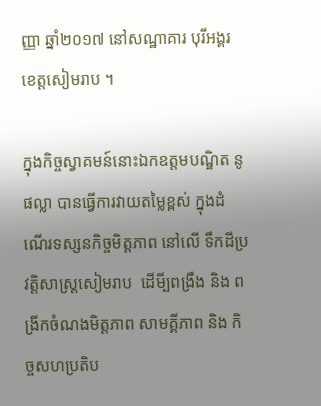ញ្ញា ឆ្នាំ២០១៧ នៅសណ្ឋាគារ បុរីអង្គរ ខេត្តសៀមរាប ។

ក្នុងកិច្ចស្វាគមន៍នោះឯកឧត្តមបណ្ឌិត នូ ផល្លា បានធ្វើការវាយតម្លៃខ្ពស់ ក្នុងដំណើរទស្សនកិច្ចមិត្តភាព នៅលើ ទឹកដីប្រវត្តិសាស្ត្រសៀមរាប  ដើមី្បពង្រឹង និង ពង្រីកចំណងមិត្តភាព សាមគ្គីភាព និង កិច្ចសហប្រតិប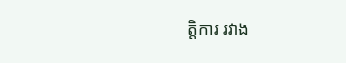ត្តិការ រវាង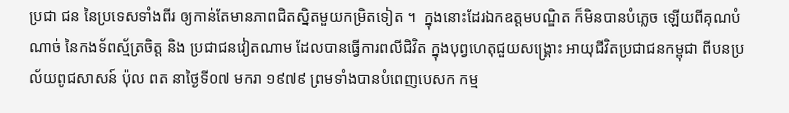ប្រជា ជន នៃប្រទេសទាំងពីរ ឲ្យកាន់តែមានភាពជិតស្និតមួយកម្រិតទៀត ។  ក្នុងនោះដែរឯកឧត្តមបណ្ឌិត ក៏មិនបានបំភ្លេច ឡើយពីគុណបំណាច់ នៃកងទ័ពស្ម័ត្រចិត្ត និង ប្រជាជនវៀតណាម ដែលបានធ្វើការពលីជិវិត ក្នុងបុព្វហេតុជួយសង្រ្គោះ អាយុជីវិតប្រជាជនកម្ពុជា ពីបនប្រល័យពូជសាសន៍ ប៉ុល ពត នាថ្ងៃទី០៧ មករា ១៩៧៩ ព្រមទាំងបានបំពេញបេសក កម្ម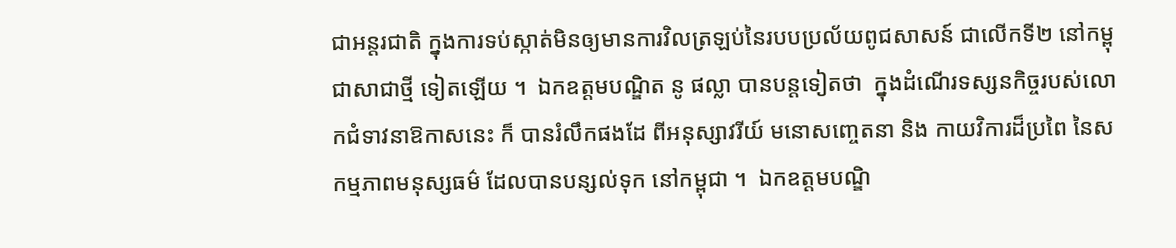ជាអន្តរជាតិ ក្នុងការទប់ស្កាត់មិនឲ្យមានការវិលត្រឡប់នៃរបបប្រល័យពូជសាសន៍ ជាលើកទី២ នៅកម្ពុជាសាជាថ្មី ទៀតឡើយ ។  ឯកឧត្តមបណ្ឌិត នូ ផល្លា បានបន្តទៀតថា  ក្នុងដំណើរទស្សនកិច្ចរបស់លោកជំទាវនាឱកាសនេះ ក៏ បានរំលឹកផងដែ ពីអនុស្សាវរីយ៍ មនោសញ្ចេតនា និង កាយវិការដ៏ប្រពៃ នៃសកម្មភាពមនុស្សធម៌ ដែលបានបន្សល់ទុក នៅកម្ពុជា ។  ឯកឧត្តមបណ្ឌិ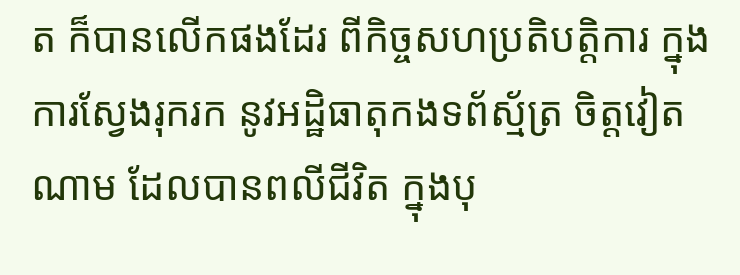ត ក៏បានលើកផងដែរ ពីកិច្ចសហប្រតិបត្តិការ ក្នុងការស្វែងរុករក នូវអដ្ឋិធាតុកងទព័ស្ម័ត្រ ចិត្តវៀតណាម ដែលបានពលីជីវិត ក្នុងបុ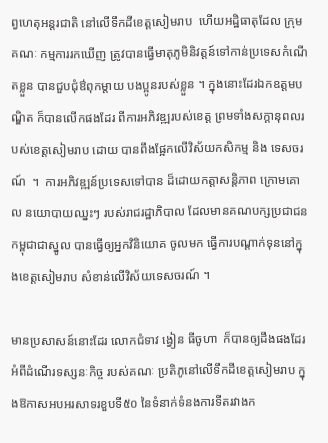ព្វហេតុអន្តរជាតិ នៅលើទឹកដីខេត្តសៀមរាប  ហើយអដ្ឋិធាតុដែល ក្រុមគណៈ កម្មការរកឃើញ ត្រូវបានធ្វើមាតុភូមិនិវត្តន៍ទៅកាន់ប្រទេសកំណើតខ្លួន បានជួបជុំឳពុកម្តាយ បងប្អូនរបស់ខ្លួន ។ ក្នុងនោះដែរឯកឧត្តមបណ្ឌិត ក៏បានលើកផងដែរ ពីការអភិវឌ្ឍរបស់ខេត្ត ព្រមទាំងសក្តានុពលរបស់ខេត្តសៀមរាប ដោយ បានពឹងផ្អែកលើវិស័យកសិកម្ម និង ទេសចរណ៍  ។  ការអភិវឌ្ឍន៍ប្រទេសទៅបាន ដ៏ដោយកត្តាសន្តិភាព ក្រោមគោល នយោបាយឈ្នះៗ របស់រាជរដ្ឋាភិបាល ដែលមានគណបក្សប្រជាជនកម្ពុជាជាស្នូល បានធ្វើឲ្យអ្នកវិនិយោគ ចូលមក ធ្វើការបណ្តាក់ទុននៅក្នុងខេត្តសៀមរាប សំខាន់លើវិស័យទេសចរណ៍ ។

មានប្រសាសន៍នោះដែរ លោកជំទាវ ង្វៀន ធីចូហា  ក៏បានឲ្យដឹងផងដែរ អំពីដំណើរទស្សនៈកិច្ច របស់គណៈ ប្រតិភូនៅលើទឹកដីខេត្តសៀមរាប ក្នុងឱកាសអបអរសាទរខួបទី៥០ នៃទំនាក់ទំនងការទីតរវាងក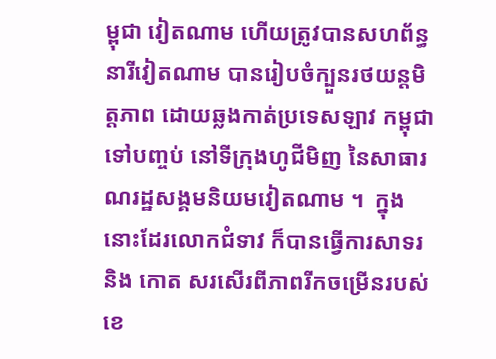ម្ពុជា វៀតណាម ហើយត្រូវបានសហព័ន្ធនារីវៀតណាម បានរៀបចំក្បួនរថយន្តមិត្តភាព ដោយឆ្លងកាត់ប្រទេសឡាវ កម្ពុជា ទៅបញ្ចប់ នៅទីក្រុងហូជីមិញ នៃសាធារណរដ្ឋសង្គមនិយមវៀតណាម ។  ក្នុងនោះដែរលោកជំទាវ ក៏បានធ្វើការសាទរ និង កោត សរសើរពីភាពរីកចម្រើនរបស់ខេ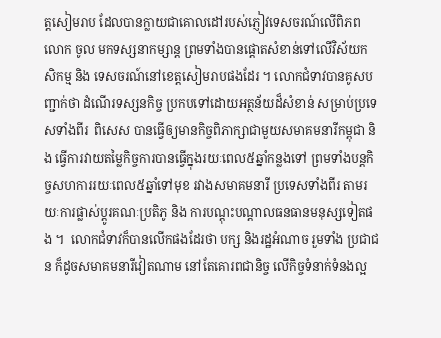ត្តសៀមរាប ដែលបានក្លាយជាគោលដៅរបស់ភ្ញៀវទេសចរណ៍លើពិភពលោក ចូល មកទស្សនាកម្សាន្ត ព្រមទាំងបានផ្តោតសំខាន់ទៅលើវិស័យកសិកម្ម និង ទេសចរណ៍នៅខេត្តសៀមរាបផងដែរ ។ លោកជំទាវបានគូសបញ្ជាក់ថា ដំណើរទស្សនកិច្ច ប្រកបទៅដោយអត្ថន័យដ៏សំខាន់ សម្រាប់ប្រទេសទាំងពីរ  ពិសេស បានធ្វើឲ្យមានកិច្ចពិភាក្សាជាមួយសមាគមនារីកម្ពុជា និង ធ្វើការវាយតម្លៃកិច្ចការបានធ្វើក្នុងរយៈពេល៥ឆ្នាំកន្លងទៅ ព្រមទាំងបន្តកិច្ចសហការរយៈពេល៥ឆ្នាំទៅមុខ រវាងសមាគមនារី ប្រទេសទាំងពីរ តាមរយៈការផ្លាស់ប្តូរគណៈប្រតិភូ និង ការបណ្តុះបណ្តាលធនធានមនុស្សទៀតផង ។  លោកជំទាវក៏បានលើកផងដែរថា បក្ស និងរដ្ឋអំណាច រួមទាំង ប្រជាជន ក៏ដូចសមាគមនារីវៀតណាម នៅតែគោរពជានិច្ច លើកិច្ចទំនាក់ទំនងល្អ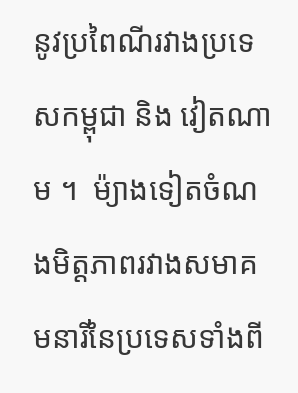នូវប្រពៃណីរវាងប្រទេសកម្ពុជា និង វៀតណាម ។  ម៉្យាងទៀតចំណងមិត្តភាពរវាងសមាគមនារីនៃប្រទេសទាំងពី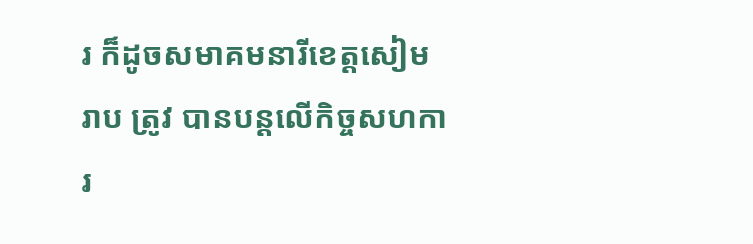រ ក៏ដូចសមាគមនារីខេត្តសៀមរាប ត្រូវ បានបន្តលើកិច្ចសហការ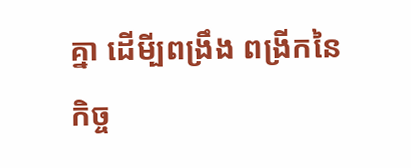គ្នា ដើមី្បពង្រឹង ពង្រីកនៃកិច្ច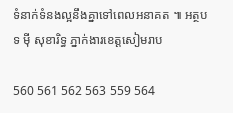ទំនាក់ទំនងល្អនឹងគ្នាទៅពេលអនាគត ៕ អត្ថបទ ម៉ី សុខារិទ្ធ ភ្នាក់ងារខេត្តសៀមរាប

560 561 562 563 559 564